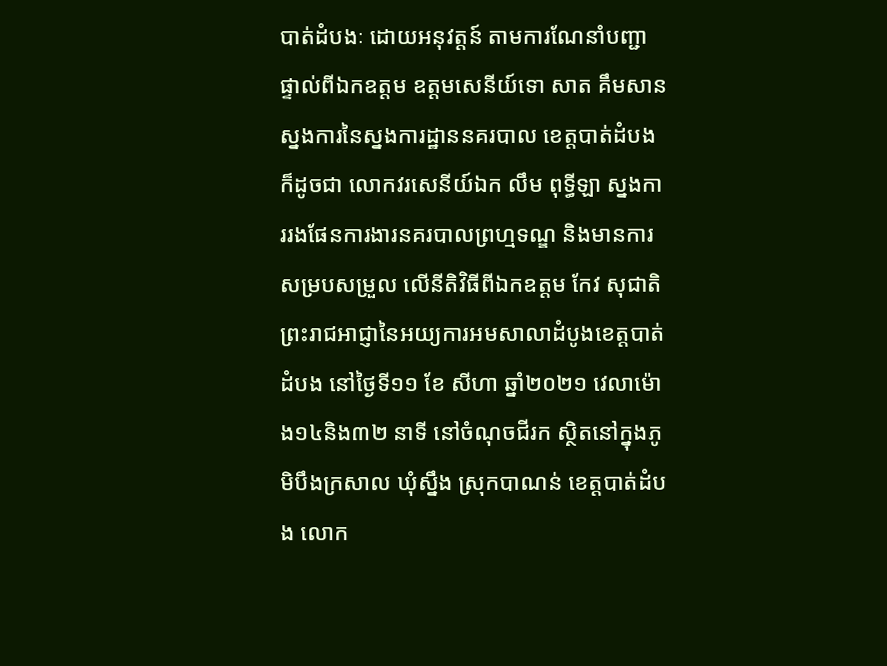បាត់ដំបងៈ ដោយអនុវត្តន៍ តាមការណែនាំបញ្ជាផ្ទាល់ពីឯកឧត្ដម ឧត្ដមសេនីយ៍ទោ សាត គឹមសាន ស្នងការនៃស្នងការដ្ឋាននគរបាល ខេត្តបាត់ដំបង ក៏ដូចជា លោកវរសេនីយ៍ឯក លឹម ពុទ្ធីឡា ស្នងការរងផែនការងារនគរបាលព្រហ្មទណ្ឌ និងមានការសម្របសម្រួល លើនីតិវិធីពីឯកឧត្តម កែវ សុជាតិ ព្រះរាជអាជ្ញានៃអយ្យការអមសាលាដំបូងខេត្តបាត់ដំបង នៅថ្ងៃទី១១ ខែ សីហា ឆ្នាំ២០២១ វេលាម៉ោង១៤និង៣២ នាទី នៅចំណុចជីរក ស្ថិតនៅក្នុងភូមិបឹងក្រសាល ឃុំស្នឹង ស្រុកបាណន់ ខេត្តបាត់ដំបង លោក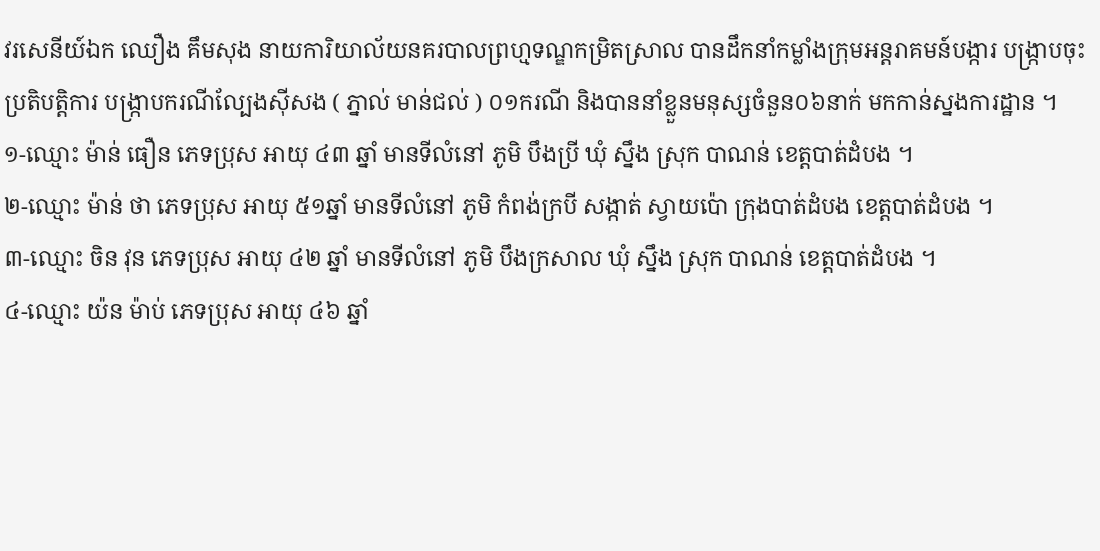វរសេនីយ៍ឯក ឈឿង គឹមសុង នាយការិយាល័យនគរបាលព្រហ្មទណ្ឌកម្រិតស្រាល បានដឹកនាំកម្លាំងក្រុមអន្តរាគមន៍បង្ការ បង្ក្រាបចុះប្រតិបត្តិការ បង្ក្រាបករណីល្បែងស៊ីសង ( ភ្នាល់ មាន់ជល់ ) ០១ករណី និងបាននាំខ្លួនមនុស្សចំនួន០៦នាក់ មកកាន់ស្នងការដ្ឋាន ។
១-ឈ្មោះ ម៉ាន់ ធឿន ភេទប្រុស អាយុ ៤៣ ឆ្នាំ មានទីលំនៅ ភូមិ បឹងប្រី ឃុំ ស្នឹង ស្រុក បាណន់ ខេត្តបាត់ដំបង ។
២-ឈ្មោះ ម៉ាន់ ថា ភេទប្រុស អាយុ ៥១ឆ្នាំ មានទីលំនៅ ភូមិ កំពង់ក្របី សង្កាត់ ស្វាយប៉ោ ក្រុងបាត់ដំបង ខេត្តបាត់ដំបង ។
៣-ឈ្មោះ ចិន វុន ភេទប្រុស អាយុ ៤២ ឆ្នាំ មានទីលំនៅ ភូមិ បឹងក្រសាល ឃុំ ស្នឹង ស្រុក បាណន់ ខេត្តបាត់ដំបង ។
៤-ឈ្មោះ យ៉ន ម៉ាប់ ភេទប្រុស អាយុ ៤៦ ឆ្នាំ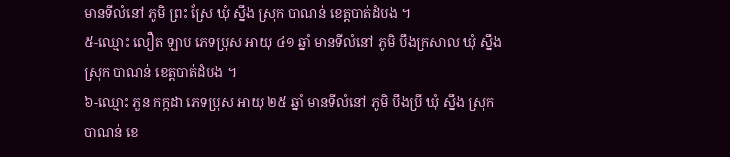មានទីលំនៅ ភូមិ ព្រះ ស្រែ ឃុំ ស្នឹង ស្រុក បាណន់ ខេត្តបាត់ដំបង ។
៥-ឈ្មោះ លឿត ឡាប ភេទប្រុស អាយុ ៤១ ឆ្នាំ មានទីលំនៅ ភូមិ បឹងក្រសាល ឃុំ ស្នឹង ស្រុក បាណន់ ខេត្តបាត់ដំបង ។
៦-ឈ្មោះ ភួន កក្កដា ភេទប្រុស អាយុ ២៥ ឆ្នាំ មានទីលំនៅ ភូមិ បឹងប្រី ឃុំ ស្នឹង ស្រុក បាណន់ ខេ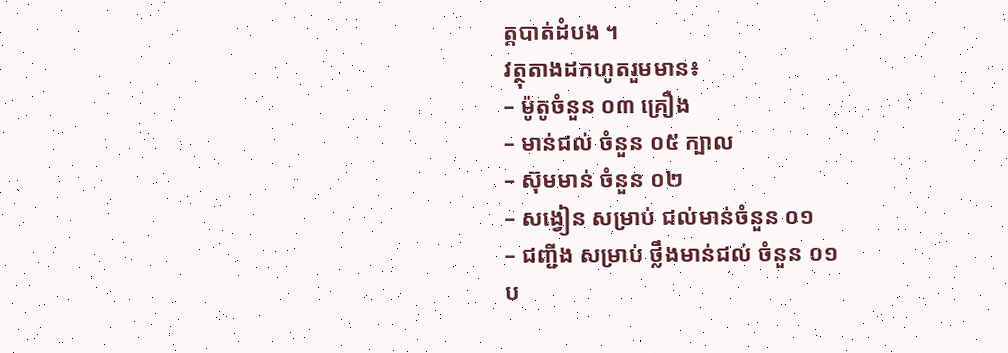ត្តបាត់ដំបង ។
វត្ថុតាងដកហូតរួមមាន៖
– ម៉ូតូចំនួន ០៣ គ្រឿង
– មាន់ជល់ ចំនួន ០៥ ក្បាល
– ស៊ុមមាន់ ចំនួន ០២
– សង្វៀន សម្រាប់ ជល់មាន់ចំនួន ០១
– ជញ្ជីង សម្រាប់ ថ្លឹងមាន់ជល់ ចំនួន ០១
ប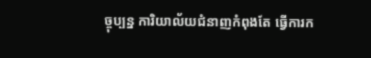ច្ចុប្បន្ន ការិយាល័យជំនាញកំពុងតែ ធ្វើការក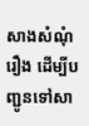សាងសំណុំរឿង ដើម្បីបញ្ជូនទៅសា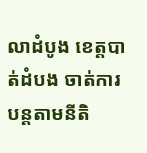លាដំបូង ខេត្តបាត់ដំបង ចាត់ការបន្តតាមនីតិ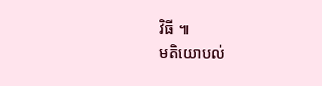វិធី ៕
មតិយោបល់